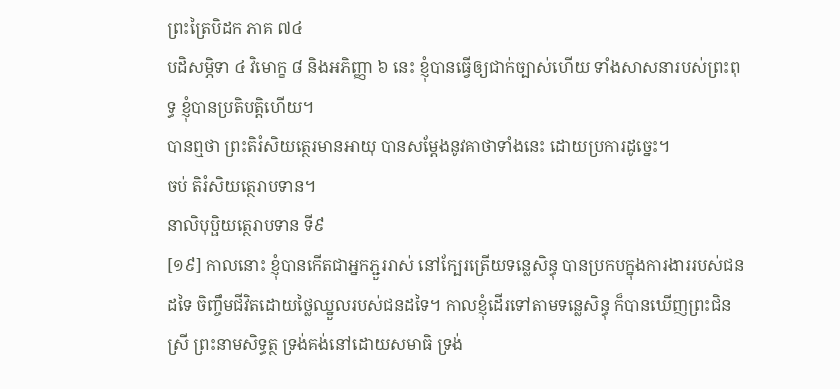ព្រះត្រៃបិដក ភាគ ៧៤
បដិសម្ភិទា ៤ វិមោក្ខ ៨ និងអភិញ្ញា ៦ នេះ ខ្ញុំបានធ្វើឲ្យជាក់ច្បាស់ហើយ ទាំងសាសនារបស់ព្រះពុទ្ធ ខ្ញុំបានប្រតិបត្តិហើយ។
បានឮថា ព្រះតិរំសិយត្ថេរមានអាយុ បានសម្តែងនូវគាថាទាំងនេះ ដោយប្រការដូច្នេះ។
ចប់ តិរំសិយត្ថេរាបទាន។
នាលិបុប្ផិយត្ថេរាបទាន ទី៩
[១៩] កាលនោះ ខ្ញុំបានកើតជាអ្នកភ្ជួររាស់ នៅក្បែរត្រើយទន្លេសិន្ធុ បានប្រកបក្នុងការងាររបស់ជនដទៃ ចិញ្ចឹមជីវិតដោយថ្លៃឈ្នួលរបស់ជនដទៃ។ កាលខ្ញុំដើរទៅតាមទន្លេសិន្ធុ ក៏បានឃើញព្រះជិនស្រី ព្រះនាមសិទ្ធត្ថ ទ្រង់គង់នៅដោយសមាធិ ទ្រង់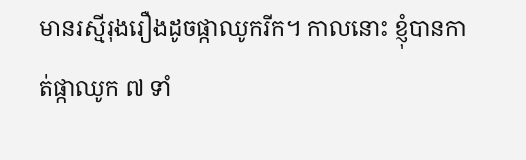មានរស្មីរុងរឿងដូចផ្កាឈូករីក។ កាលនោះ ខ្ញុំបានកាត់ផ្កាឈូក ៧ ទាំ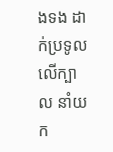ងទង ដាក់ប្រទូលលើក្បាល នាំយក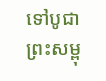ទៅបូជាព្រះសម្ពុ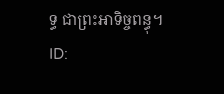ទ្ធ ជាព្រះអាទិច្ចពន្ធុ។
ID: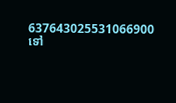637643025531066900
ទៅ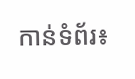កាន់ទំព័រ៖